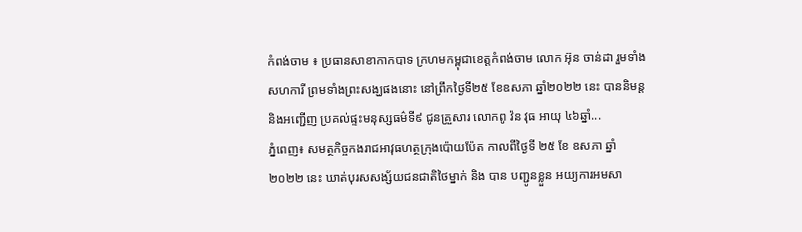កំពង់ចាម ៖ ប្រធានសាខាកាកបាទ ក្រហមកម្ពុជាខេត្តកំពង់ចាម លោក អ៊ុន ចាន់ដា រួមទាំងសហការី ព្រមទាំងព្រះសង្ឃផងនោះ នៅព្រឹកថ្ងៃទី២៥ ខែឧសភា ឆ្នាំ២០២២ នេះ បាននិមន្ត និងអញ្ជើញ ប្រគល់ផ្ទះមនុស្សធម៌ទី៩ ជូនគ្រួសារ លោកពូ វ៉ន វុធ អាយុ ៤៦ឆ្នាំ...
ភ្នំពេញ៖ សមត្ថកិច្ចកងរាជអាវុធហត្ថក្រុងប៉ោយប៉ែត កាលពីថ្ងៃទី ២៥ ខែ ឧសភា ឆ្នាំ ២០២២ នេះ ឃាត់បុរសសង្ស័យជនជាតិថៃម្នាក់ និង បាន បញ្ជូនខ្លួន អយ្យការអមសា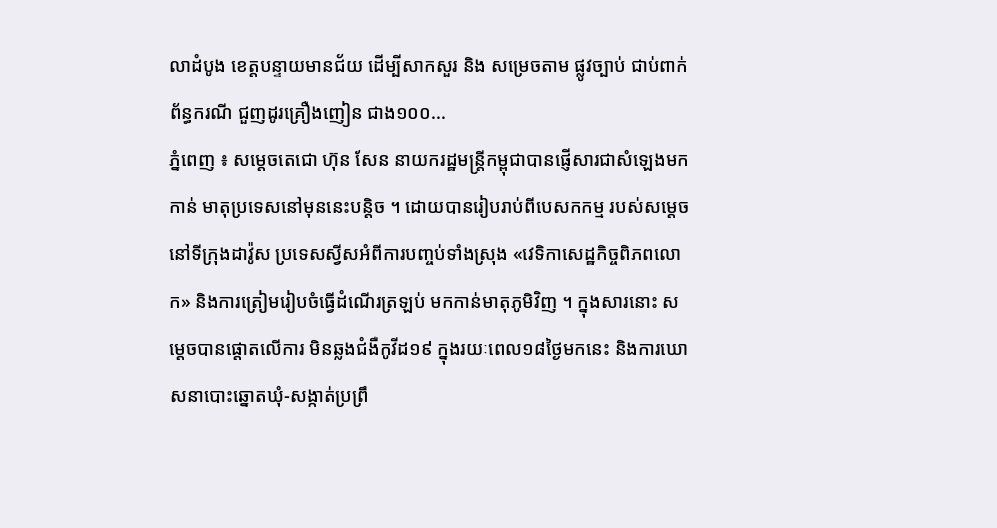លាដំបូង ខេត្តបន្ទាយមានជ័យ ដើម្បីសាកសួរ និង សម្រេចតាម ផ្លូវច្បាប់ ជាប់ពាក់ព័ន្ធករណី ជួញដូរគ្រឿងញៀន ជាង១០០...
ភ្នំពេញ ៖ សម្តេចតេជោ ហ៊ុន សែន នាយករដ្ឋមន្រ្តីកម្ពុជាបានផ្ញើសារជាសំឡេងមកកាន់ មាតុប្រទេសនៅមុននេះបន្តិច ។ ដោយបានរៀបរាប់ពីបេសកកម្ម របស់សម្តេចនៅទីក្រុងដាវ៉ូស ប្រទេសស្វីសអំពីការបញ្ចប់ទាំងស្រុង «វេទិកាសេដ្ឋកិច្ចពិភពលោក» និងការត្រៀមរៀបចំធ្វើដំណើរត្រឡប់ មកកាន់មាតុភូមិវិញ ។ ក្នុងសារនោះ សម្តេចបានផ្តោតលើការ មិនឆ្លងជំងឺកូវីដ១៩ ក្នុងរយៈពេល១៨ថ្ងៃមកនេះ និងការឃោសនាបោះឆ្នោតឃុំ-សង្កាត់ប្រព្រឹ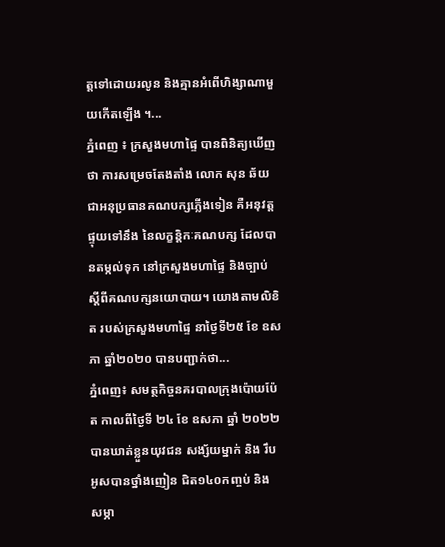ត្តទៅដោយរលូន និងគ្មានអំពើហិង្សាណាមួយកើតឡើង ។...
ភ្នំពេញ ៖ ក្រសួងមហាផ្ទៃ បានពិនិត្យឃើញថា ការសម្រេចតែងតាំង លោក សុន ឆ័យ ជាអនុប្រធានគណបក្សភ្លើងទៀន គឺអនុវត្តផ្ទុយទៅនឹង នៃលក្ខន្តិកៈគណបក្ស ដែលបានតម្កល់ទុក នៅក្រសួងមហាផ្ទៃ និងច្បាប់ ស្តីពីគណបក្សនយោបាយ។ យោងតាមលិខិត របស់ក្រសួងមហាផ្ទៃ នាថ្ងៃទី២៥ ខែ ឧសភា ឆ្នាំ២០២០ បានបញ្ជាក់ថា...
ភ្នំពេញ៖ សមត្ថកិច្ចនគរបាលក្រុងប៉ោយប៉ែត កាលពីថ្ងៃទី ២៤ ខែ ឧសភា ឆ្នាំ ២០២២ បានឃាត់ខ្លួនយុវជន សង្ស័យម្នាក់ និង រឹបអូសបានថ្នាំងញៀន ជិត១៤០កញ្ចប់ និង សម្ភា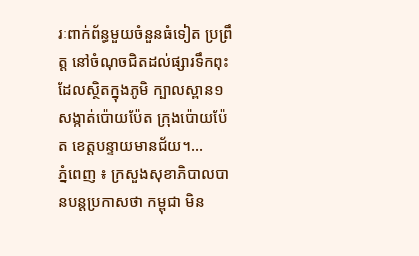រៈពាក់ព័ន្ធមួយចំនួនធំទៀត ប្រព្រឹត្ត នៅចំណុចជិតដល់ផ្សារទឹកពុះ ដែលស្ថិតក្នុងភូមិ ក្បាលស្ពាន១ សង្កាត់ប៉ោយប៉ែត ក្រុងប៉ោយប៉ែត ខេត្តបន្ទាយមានជ័យ។...
ភ្នំពេញ ៖ ក្រសួងសុខាភិបាលបានបន្តប្រកាសថា កម្ពុជា មិន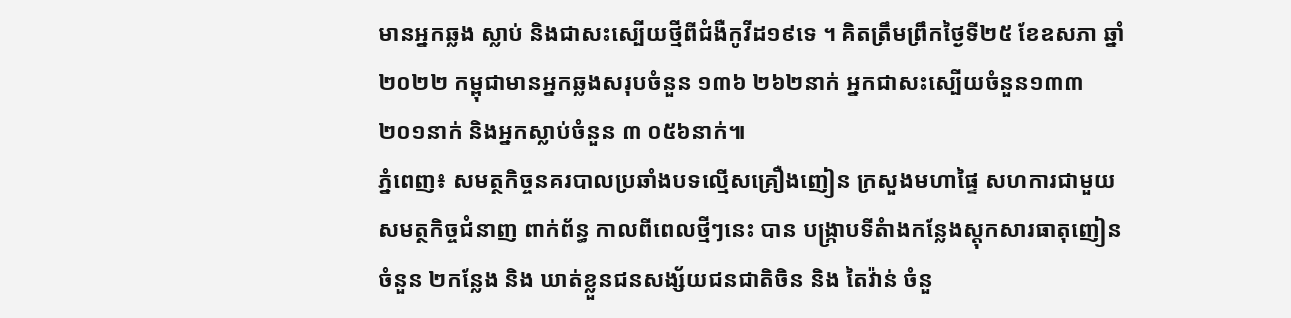មានអ្នកឆ្លង ស្លាប់ និងជាសះស្បើយថ្មីពីជំងឺកូវីដ១៩ទេ ។ គិតត្រឹមព្រឹកថ្ងៃទី២៥ ខែឧសភា ឆ្នាំ២០២២ កម្ពុជាមានអ្នកឆ្លងសរុបចំនួន ១៣៦ ២៦២នាក់ អ្នកជាសះស្បើយចំនួន១៣៣ ២០១នាក់ និងអ្នកស្លាប់ចំនួន ៣ ០៥៦នាក់៕
ភ្នំពេញ៖ សមត្ថកិច្ចនគរបាលប្រឆាំងបទល្មើសគ្រឿងញៀន ក្រសួងមហាផ្ទៃ សហការជាមួយ សមត្ថកិច្ចជំនាញ ពាក់ព័ន្ធ កាលពីពេលថ្មីៗនេះ បាន បង្រ្កាបទីតំាងកន្លែងស្តុកសារធាតុញៀនចំនួន ២កន្លែង និង ឃាត់ខ្លួនជនសង្ស័យជនជាតិចិន និង តៃវ៉ាន់ ចំនួ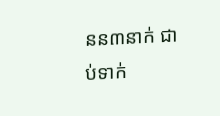នន៣នាក់ ជាប់ទាក់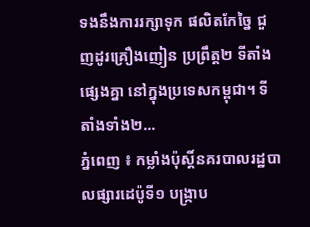ទងនឹងការរក្សាទុក ផលិតកែច្នៃ ជួញដូរគ្រឿងញៀន ប្រព្រឹត្ត២ ទីតាំងផ្សេងគ្នា នៅក្នុងប្រទេសកម្ពុជា។ ទីតាំងទាំង២...
ភ្នំពេញ ៖ កម្លាំងប៉ុស្តិ៍នគរបាលរដ្ឋបាលផ្សារដេប៉ូទី១ បង្ក្រាប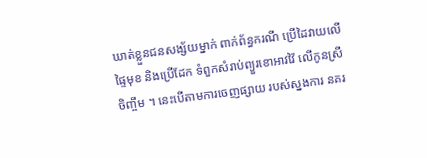ឃាត់ខ្លួនជនសង្ស័យម្នាក់ ពាក់ព័ន្ធករណី ប្រើដៃវាយលើផ្ទៃមុខ និងប្រើដែក ទំពួកសំរាប់ព្យួរខោអាវវ៉ៃ លើកូនស្រីចិញ្ចឹម ។ នេះបើតាមការចេញផ្សាយ របស់ស្នងការ នគរ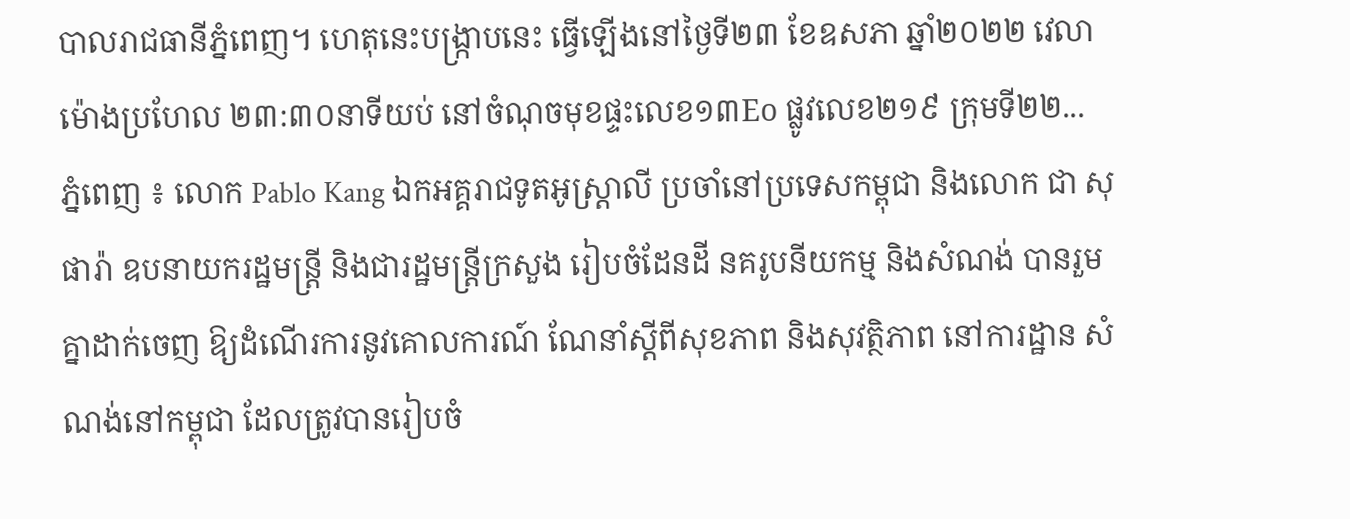បាលរាជធានីភ្នំពេញ។ ហេតុនេះបង្ក្រាបនេះ ធ្វើឡើងនៅថ្ងៃទី២៣ ខែឧសភា ឆ្នាំ២០២២ វេលាម៉ោងប្រហែល ២៣:៣០នាទីយប់ នៅចំណុចមុខផ្ទះលេខ១៣Eo ផ្លូវលេខ២១៩ ក្រុមទី២២...
ភ្នំពេញ ៖ លោក Pablo Kang ឯកអគ្គរាជទូតអូស្ត្រាលី ប្រចាំនៅប្រទេសកម្ពុជា និងលោក ជា សុផារ៉ា ឧបនាយករដ្ឋមន្ត្រី និងជារដ្ឋមន្ត្រីក្រសួង រៀបចំដែនដី នគរូបនីយកម្ម និងសំណង់ បានរួមគ្នាដាក់ចេញ ឱ្យដំណើរការនូវគោលការណ៍ ណែនាំស្តីពីសុខភាព និងសុវត្ថិភាព នៅការដ្ឋាន សំណង់នៅកម្ពុជា ដែលត្រូវបានរៀបចំ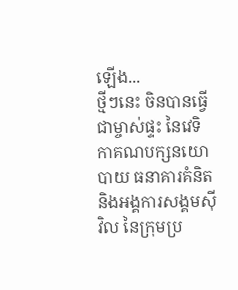ឡើង...
ថ្មីៗនេះ ចិនបានធ្វើជាម្ចាស់ផ្ទះ នៃវេទិកាគណបក្សនយោបាយ ធនាគារគំនិត និងអង្គការសង្គមស៊ីវិល នៃក្រុមប្រ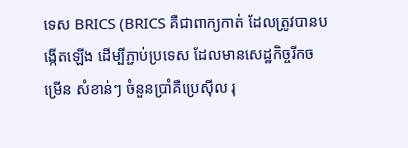ទេស BRICS (BRICS គឺជាពាក្យកាត់ ដែលត្រូវបានបង្កើតឡើង ដើម្បីភ្ជាប់ប្រទេស ដែលមានសេដ្ឋកិច្ចរីកចម្រើន សំខាន់ៗ ចំនួនប្រាំគឺប្រេស៊ីល រុ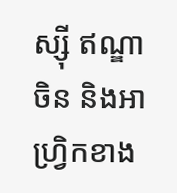ស្ស៊ី ឥណ្ឌា ចិន និងអាហ្វ្រិកខាង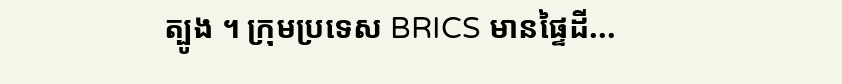ត្បូង ។ ក្រុមប្រទេស BRICS មានផ្ទៃដី...